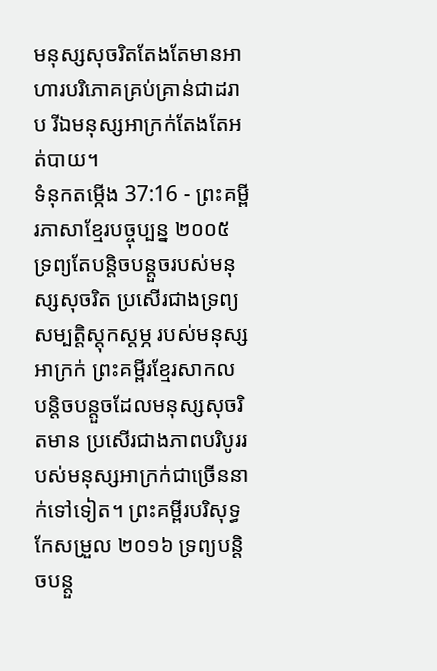មនុស្សសុចរិតតែងតែមានអាហារបរិភោគគ្រប់គ្រាន់ជាដរាប រីឯមនុស្សអាក្រក់តែងតែអត់បាយ។
ទំនុកតម្កើង 37:16 - ព្រះគម្ពីរភាសាខ្មែរបច្ចុប្បន្ន ២០០៥ ទ្រព្យតែបន្តិចបន្តួចរបស់មនុស្សសុចរិត ប្រសើរជាងទ្រព្យសម្បត្តិស្ដុកស្ដម្ភ របស់មនុស្សអាក្រក់ ព្រះគម្ពីរខ្មែរសាកល បន្តិចបន្តួចដែលមនុស្សសុចរិតមាន ប្រសើរជាងភាពបរិបូររបស់មនុស្សអាក្រក់ជាច្រើននាក់ទៅទៀត។ ព្រះគម្ពីរបរិសុទ្ធកែសម្រួល ២០១៦ ទ្រព្យបន្តិចបន្តួ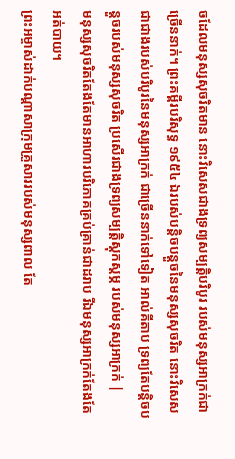ចដែលមនុស្សសុចរិតមាន នោះវិសេសជាងទ្រព្យសម្បត្តិបរិបូរ របស់មនុស្សអាក្រក់ជាច្រើននាក់។ ព្រះគម្ពីរបរិសុទ្ធ ១៩៥៤ ឯរបស់បន្តិចបន្តួចនៃមនុស្សសុចរិត នោះវិសេសជាជាងរបស់បរិបូរនៃមនុស្សអាក្រក់ ជាច្រើននាក់ទៅទៀត អាល់គីតាប ទ្រព្យតែបន្តិចបន្តួចរបស់មនុស្សសុចរិត ប្រសើរជាងទ្រព្យសម្បត្តិស្ដុកស្ដម្ភ របស់មនុស្សអាក្រក់ |
មនុស្សសុចរិតតែងតែមានអាហារបរិភោគគ្រប់គ្រាន់ជាដរាប រីឯមនុស្សអាក្រក់តែងតែអត់បាយ។
ព្រះអម្ចាស់ដាក់បណ្ដាសាក្រុមគ្រួសាររបស់មនុស្សពាល តែ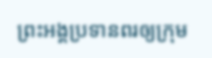ព្រះអង្គប្រទានពរឲ្យក្រុម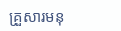គ្រួសារមនុ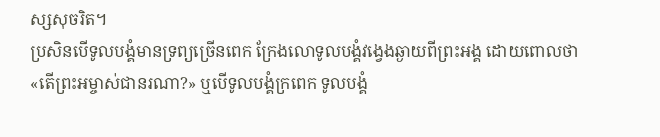ស្សសុចរិត។
ប្រសិនបើទូលបង្គំមានទ្រព្យច្រើនពេក ក្រែងលោទូលបង្គំវង្វេងឆ្ងាយពីព្រះអង្គ ដោយពោលថា «តើព្រះអម្ចាស់ជានរណា?» ឬបើទូលបង្គំក្រពេក ទូលបង្គំ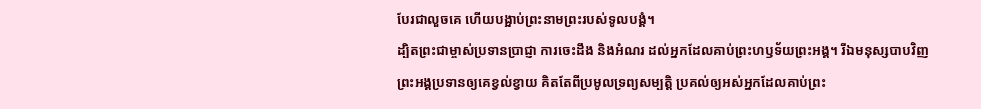បែរជាលួចគេ ហើយបង្អាប់ព្រះនាមព្រះរបស់ទូលបង្គំ។
ដ្បិតព្រះជាម្ចាស់ប្រទានប្រាជ្ញា ការចេះដឹង និងអំណរ ដល់អ្នកដែលគាប់ព្រះហឫទ័យព្រះអង្គ។ រីឯមនុស្សបាបវិញ ព្រះអង្គប្រទានឲ្យគេខ្វល់ខ្វាយ គិតតែពីប្រមូលទ្រព្យសម្បត្តិ ប្រគល់ឲ្យអស់អ្នកដែលគាប់ព្រះ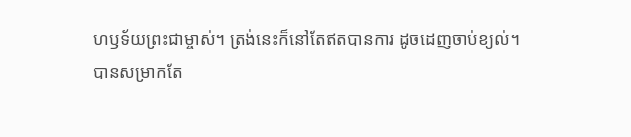ហឫទ័យព្រះជាម្ចាស់។ ត្រង់នេះក៏នៅតែឥតបានការ ដូចដេញចាប់ខ្យល់។
បានសម្រាកតែ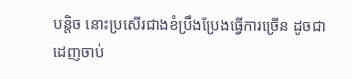បន្តិច នោះប្រសើរជាងខំប្រឹងប្រែងធ្វើការច្រើន ដូចជាដេញចាប់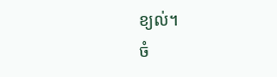ខ្យល់។
ចំ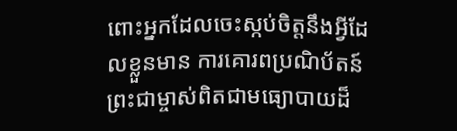ពោះអ្នកដែលចេះស្កប់ចិត្តនឹងអ្វីដែលខ្លួនមាន ការគោរពប្រណិប័តន៍ព្រះជាម្ចាស់ពិតជាមធ្យោបាយដ៏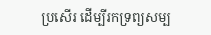ប្រសើរ ដើម្បីរកទ្រព្យសម្ប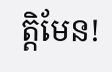ត្តិមែន!